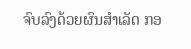ຈົບລົງດ້ວຍຜົນສຳເລັດ ກອ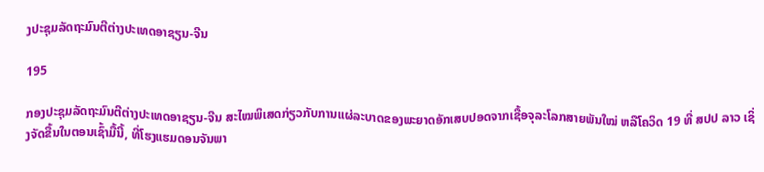ງປະຊຸມລັດຖະມົນຕີຕ່າງປະເທດອາຊຽນ-ຈີນ

195

ກອງປະຊຸມລັດຖະມົນຕີຕ່າງປະເທດອາຊຽນ-ຈີນ ສະໄໝພິເສດກ່ຽວກັບການແຜ່ລະບາດຂອງພະຍາດອັກເສບປອດຈາກເຊື້ອຈຸລະໂລກສາຍພັນໃໝ່ ຫລືໂຄວິດ 19 ທີ່ ສປປ ລາວ ເຊິ່ງຈັດຂື້ນໃນຕອນເຊົ້າມື້ນີ້, ທີ່ໂຮງແຮມດອນຈັນພາ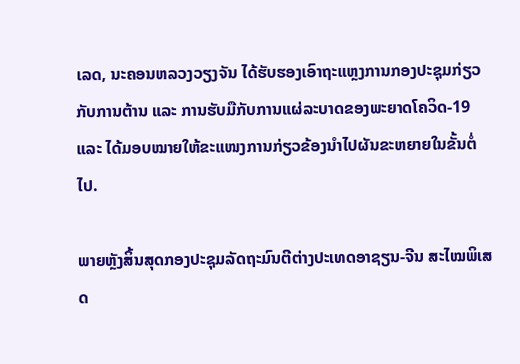ເລດ, ນະຄອນຫລວງວຽງຈັນ ໄດ້ຮັບຮອງເອົາຖະແຫຼງການກອງປະຊຸມກ່ຽວກັບການຕ້ານ ແລະ ການຮັບມືກັບການແຜ່ລະບາດຂອງພະຍາດໂຄວິດ-19 ແລະ ໄດ້ມອບໝາຍໃຫ້ຂະແໜງການກ່ຽວຂ້ອງນໍາໄປຜັນຂະຫຍາຍໃນຂັ້ນຕໍ່ໄປ.

ພາຍຫຼັງສິ້ນສຸດກອງປະຊຸມລັດຖະມົນຕີຕ່າງປະເທດອາຊຽນ-ຈີນ ສະໄໝພິເສດ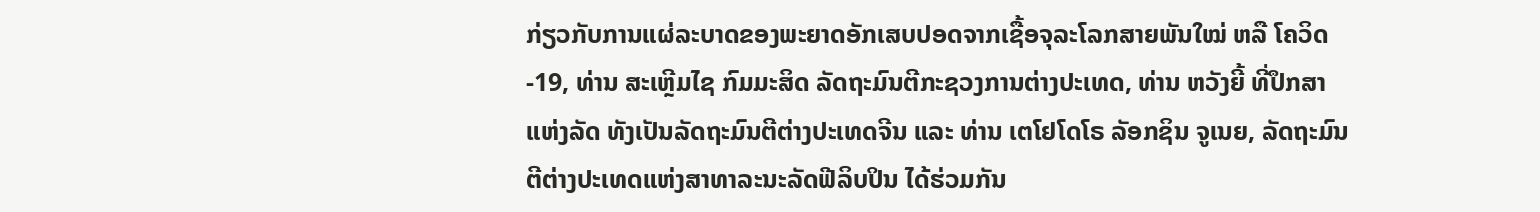ກ່ຽວກັບການແຜ່ລະບາດຂອງພະຍາດອັກເສບປອດຈາກເຊື້ອຈຸລະໂລກສາຍພັນໃໝ່ ຫລື ໂຄວິດ-19, ທ່ານ ສະເຫຼີມໄຊ ກົມມະສິດ ລັດຖະມົນຕີກະຊວງການຕ່າງປະເທດ, ທ່ານ ຫວັງຍີ້ ທີ່ປຶກສາແຫ່ງລັດ ທັງເປັນລັດຖະມົນຕີຕ່າງປະເທດຈີນ ແລະ ທ່ານ ເຕໂຢໂດໂຣ ລັອກຊິນ ຈູເນຍ, ລັດຖະມົນຕີຕ່າງປະເທດແຫ່ງສາທາລະນະລັດຟີລິບປິນ ໄດ້ຮ່ວມກັນ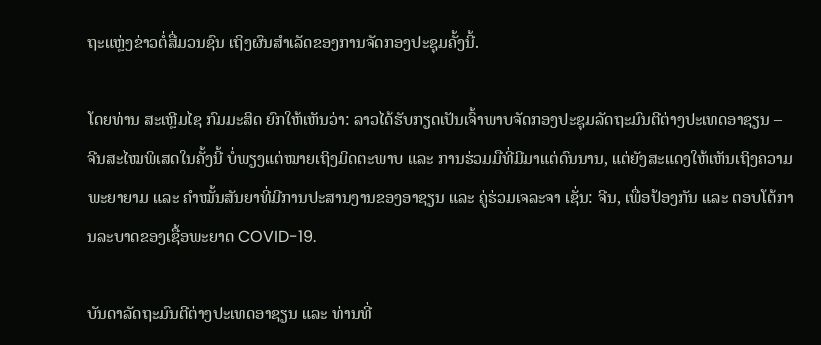ຖະແຫຼ່ງຂ່າວຕໍ່ສື່ມວນຊົນ ເຖິງຜົນສຳເລັດຂອງການຈັດກອງປະຊຸມຄັ້ງນີ້.

ໂດຍທ່ານ ສະເຫຼີມໄຊ ກົມມະສິດ ຍົກໃຫ້ເຫັນວ່າ: ລາວໄດ້ຮັບກຽດເປັນເຈົ້າພາບຈັດກອງປະຊຸມລັດຖະມົນຕີຕ່າງປະເທດອາຊຽນ – ຈີນສະໄໝພິເສດໃນຄັ້ງນີ້ ບໍ່ພຽງແຕ່ໝາຍເຖິງມິດຕະພາບ ແລະ ການຮ່ວມມືທີ່ມີມາແຕ່ດົນນານ, ແຕ່ຍັງສະແດງໃຫ້ເຫັນເຖິງຄວາມພະຍາຍາມ ແລະ ຄຳໝັ້ນສັນຍາທີ່ມີການປະສານງານຂອງອາຊຽນ ແລະ ຄູ່ຮ່ວມເຈລະຈາ ເຊັ່ນ: ຈີນ, ເພື່ອປ້ອງກັນ ແລະ ຕອບໂຕ້ການລະບາດຂອງເຊື້ອພະຍາດ COVID-19.

ບັນດາລັດຖະມົນຕີຕ່າງປະເທດອາຊຽນ ແລະ ທ່ານທີ່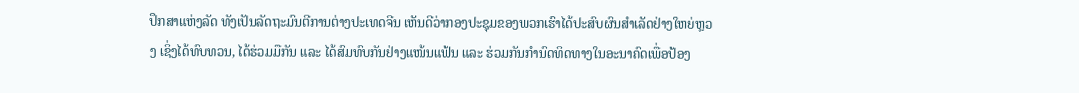ປຶກສາແຫ່ງລັດ ທັງເປັນລັດຖະມົນຕີການຕ່າງປະເທດຈີນ ເຫັນດີວ່າກອງປະຊຸມຂອງພວກເຮົາໄດ້ປະສົບຜົນສຳເລັດຢ່າງໃຫຍ່ຫຼວງ ເຊິ່ງໄດ້ທົບທວນ, ໄດ້ຮ່ວມມືກັນ ແລະ ໄດ້ສົມທົບກັນຢ່າງແໜ້ນແຟ້ນ ແລະ ຮ່ວມກັນກຳນົດທິດທາງໃນອະນາຄົດເພື່ອປ້ອງ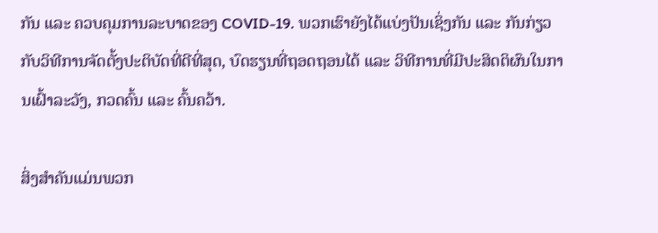ກັນ ແລະ ຄວບຄຸມການລະບາດຂອງ COVID-19. ພວກເຮົາຍັງໄດ້ແບ່ງປັນເຊິ່ງກັນ ແລະ ກັນກ່ຽວກັບວິທີການຈັດຕັ້ງປະຕິບັດທີ່ດີທີ່ສຸດ, ບົດຮຽນທີ່ຖອດຖອນໄດ້ ແລະ ວິທີການທີ່ມີປະສິດຕິຜົນໃນການເຝົ້າລະວັງ, ກວດຄົ້ນ ແລະ ຄົ້ນຄວ້າ.

ສິ່ງສຳຄັນແມ່ນພວກ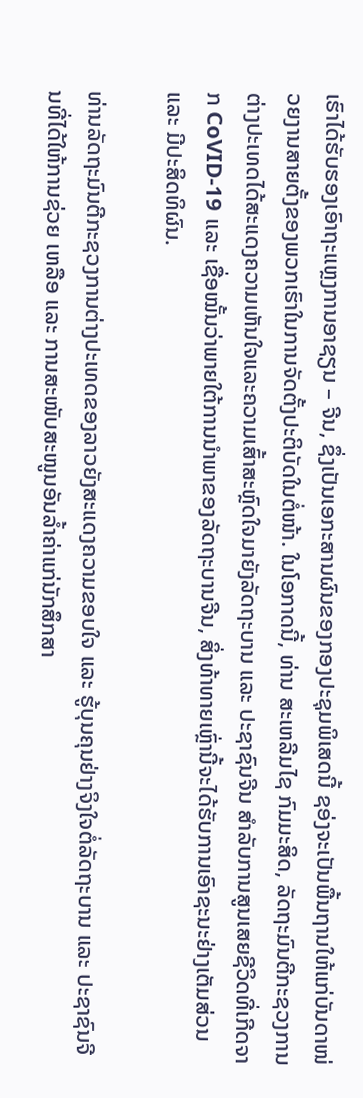ເຮົາໄດ້ຮັບຮອງເອົາຖະແຫຼງການອາຊຽນ – ຈີນ, ຊຶ່ງເປັນເອກະສານຜົນຂອງກອງປະຊຸມພິເສດນີ້ ຊອ່ງຈະເປັນພື້ນຖານໃຫ້ແກ່ບັນດາໜ່ວຍງານສາຍຕັ້ງຂອງພວກເຮົາໃນການຈັດຕັ້ງປະຕິບັດໃນຕໍ່ໜ້າ. ໃນໂອກາດນີ້, ທ່ານ ສະເຫລີມໄຊ ກົມມະສິດ, ລັດຖະມົນຕີກະຊວງການຕ່າງປະເທດໄດ້ສະແດງຄວາມເຫັນໃຈແລະຄວາມເສົ້າສະຫຼົດໃຈມາຍັງລັດຖະບານ ແລະ ປະຊາຊົນຈີນ ສຳລັບການສູນເສຍຊີວິດທີ່ເກີດຈາກ CoVID-19 ແລະ ເຊື່ອໝັ້ນວ່າພາຍໃຕ້ການນຳພາຂອງລັດຖະບານຈີນ, ສິ່ງທ້າທາຍເຫຼົ່ານີ້ຈະໄດ້ຮັບການເອົາຊະນະຢ່າງເຕັມສ່ວນ ແລະ ມີປະສິດທິຜົນ.

ທ່ານລັດຖະມົນຕີກະຊວງການຕ່າງປະເທດຂອງລາວຍັງສະແດງຄວາມຂອບໃຈ ແລະ ຮູ້ບຸນຄຸນຢ່າງຈິງໃຈຕໍ່ລັດຖະບານ ແລະ ປະຊາຊົນຈີນທີ່ໄດ້ໃຫ້ການຊ່ວຍ ເຫລືອ ແລະ ການສະໜັບສະໜູນອັນລ້ຳຄ່າແກ່ນັກສຶກສາ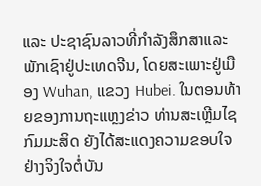ແລະ ປະຊາຊົນລາວທີ່ກຳລັງສຶກສາແລະພັກເຊົາຢູ່ປະເທດຈີນ, ໂດຍສະເພາະຢູ່ເມືອງ Wuhan, ແຂວງ Hubei. ໃນຕອນທ້າຍຂອງການຖະແຫຼງຂ່າວ ທ່ານສະເຫຼີມໄຊ ກົມມະສິດ ຍັງໄດ້ສະແດງຄວາມຂອບໃຈຢ່າງຈິງໃຈຕໍ່ບັນ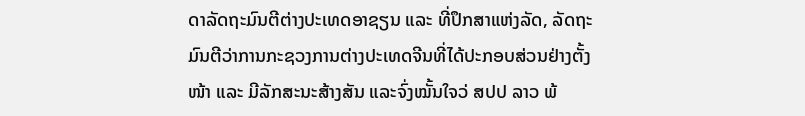ດາລັດຖະມົນຕີຕ່າງປະເທດອາຊຽນ ແລະ ທີ່ປຶກສາແຫ່ງລັດ, ລັດຖະມົນຕີວ່າການກະຊວງການຕ່າງປະເທດຈີນທີ່ໄດ້ປະກອບສ່ວນຢ່າງຕັ້ງໜ້າ ແລະ ມີລັກສະນະສ້າງສັນ ແລະຈົ່ງໝັ້ນໃຈວ່ ສປປ ລາວ ພ້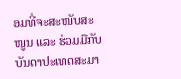ອມທີ່ຈະສະໜັບສະໜູນ ແລະ ຮ່ວມມືກັບບັນດາປະເທດສະມາ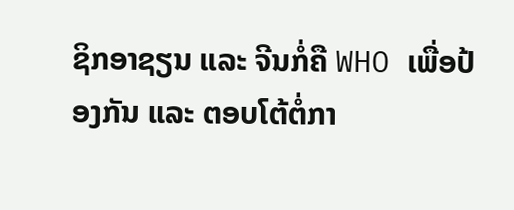ຊິກອາຊຽນ ແລະ ຈີນກໍ່ຄື WHO ເພື່ອປ້ອງກັນ ແລະ ຕອບໂຕ້ຕໍ່ກາ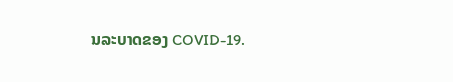ນລະບາດຂອງ COVID-19.